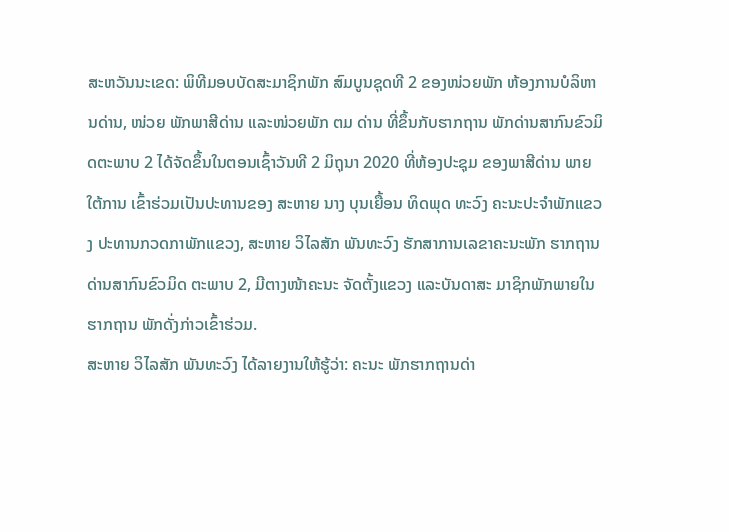ສະຫວັນນະເຂດ: ພິທີມອບບັດສະມາຊິກພັກ ສົມບູນຊຸດທີ 2 ຂອງໜ່ວຍພັກ ຫ້ອງການບໍລິຫານດ່ານ, ໜ່ວຍ ພັກພາສີດ່ານ ແລະໜ່ວຍພັກ ຕມ ດ່ານ ທີ່ຂຶ້ນກັບຮາກຖານ ພັກດ່ານສາກົນຂົວມິດຕະພາບ 2 ໄດ້ຈັດຂຶ້ນໃນຕອນເຊົ້າວັນທີ 2 ມິຖຸນາ 2020 ທີ່ຫ້ອງປະຊຸມ ຂອງພາສີດ່ານ ພາຍໃຕ້ການ ເຂົ້າຮ່ວມເປັນປະທານຂອງ ສະຫາຍ ນາງ ບຸນເຍື້ອນ ທິດພຸດ ທະວົງ ຄະນະປະຈຳພັກແຂວງ ປະທານກວດກາພັກແຂວງ, ສະຫາຍ ວິໄລສັກ ພັນທະວົງ ຮັກສາການເລຂາຄະນະພັກ ຮາກຖານດ່ານສາກົນຂົວມິດ ຕະພາບ 2, ມີຕາງໜ້າຄະນະ ຈັດຕັ້ງແຂວງ ແລະບັນດາສະ ມາຊິກພັກພາຍໃນຮາກຖານ ພັກດັ່ງກ່າວເຂົ້າຮ່ວມ.
ສະຫາຍ ວິໄລສັກ ພັນທະວົງ ໄດ້ລາຍງານໃຫ້ຮູ້ວ່າ: ຄະນະ ພັກຮາກຖານດ່າ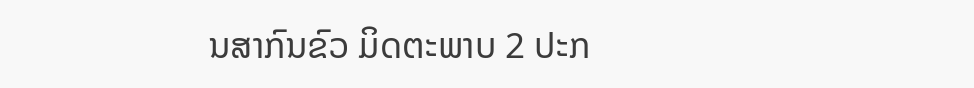ນສາກົນຂົວ ມິດຕະພາບ 2 ປະກ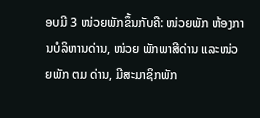ອບມີ 3 ໜ່ວຍພັກຂຶ້ນກັບຄື: ໜ່ວຍພັກ ຫ້ອງການບໍລິຫານດ່ານ, ໜ່ວຍ ພັກພາສີດ່ານ ແລະໜ່ວຍພັກ ຕມ ດ່ານ, ມີສະມາຊິກພັກ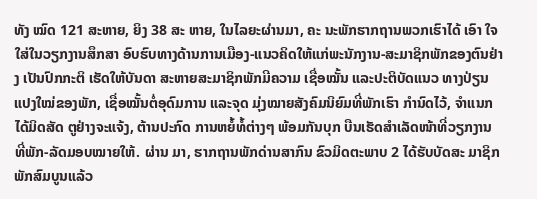ທັງ ໝົດ 121 ສະຫາຍ, ຍິງ 38 ສະ ຫາຍ, ໃນໄລຍະຜ່ານມາ, ຄະ ນະພັກຮາກຖານພວກເຮົາໄດ້ ເອົາ ໃຈໃສ່ໃນວຽກງານສຶກສາ ອົບຮົບທາງດ້ານການເມືອງ-ແນວຄິດໃຫ້ແກ່ພະນັກງານ-ສະມາຊິກພັກຂອງຕົນຢ່າງ ເປັນປົກກະຕິ ເຮັດໃຫ້ບັນດາ ສະຫາຍສະມາຊິກພັກມີຄວາມ ເຊື່ອໝັ້ນ ແລະປະຕິບັດແນວ ທາງປ່ຽນແປງໃໝ່ຂອງພັກ, ເຊື່ອໝັ້ນຕໍ່ອຸດົມການ ແລະຈຸດ ມຸ່ງໝາຍສັງຄົມນິຍົມທີ່ພັກເຮົາ ກຳນົດໄວ້, ຈຳແນກໄດ້ມິດສັດ ຕູຢ່າງຈະແຈ້ງ, ຕ້ານປະກົດ ການຫຍໍ້ທໍ້ຕ່າງໆ ພ້ອມກັນບຸກ ບືນເຮັດສຳເລັດໜ້າທີ່ວຽກງານ ທີ່ພັກ-ລັດມອບໝາຍໃຫ້. ຜ່ານ ມາ, ຮາກຖານພັກດ່ານສາກົນ ຂົວມິດຕະພາບ 2 ໄດ້ຮັບບັດສະ ມາຊິກພັກສົມບູນແລ້ວ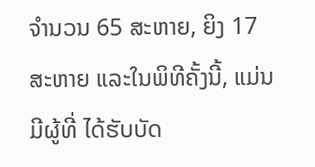ຈຳນວນ 65 ສະຫາຍ, ຍິງ 17 ສະຫາຍ ແລະໃນພິທີຄັ້ງນີ້, ແມ່ນມີຜູ້ທີ່ ໄດ້ຮັບບັດ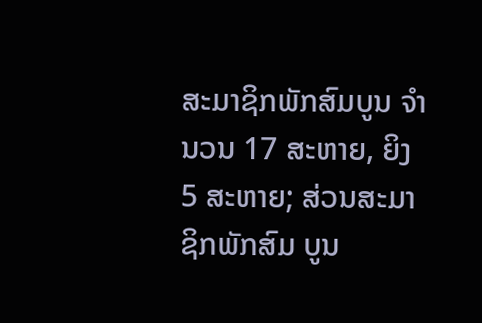ສະມາຊິກພັກສົມບູນ ຈຳນວນ 17 ສະຫາຍ, ຍິງ 5 ສະຫາຍ; ສ່ວນສະມາຊິກພັກສົມ ບູນ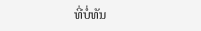ທີ່ບໍ່ທັນ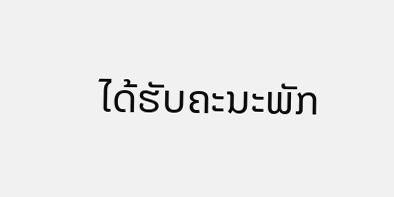ໄດ້ຮັບຄະນະພັກ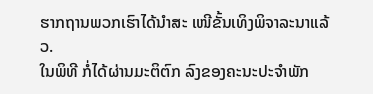ຮາກຖານພວກເຮົາໄດ້ນຳສະ ເໜີຂັ້ນເທິງພິຈາລະນາແລ້ວ.
ໃນພິທີ ກໍ່ໄດ້ຜ່ານມະຕິຕົກ ລົງຂອງຄະນະປະຈຳພັກ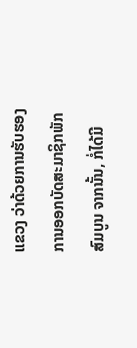ແຂວງ ວ່າດ້ວຍການຮັບຮອງ ການອອກບັດສະມາຊິກພັກ ສົມບູນ ຈາກນັ້ນ, ກໍ່ໄດ້ມີ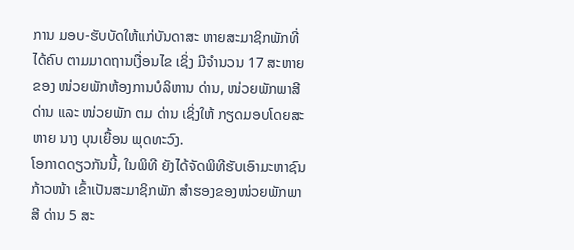ການ ມອບ-ຮັບບັດໃຫ້ແກ່ບັນດາສະ ຫາຍສະມາຊິກພັກທີ່ໄດ້ຄົບ ຕາມມາດຖານເງື່ອນໄຂ ເຊິ່ງ ມີຈຳນວນ 17 ສະຫາຍຂອງ ໜ່ວຍພັກຫ້ອງການບໍລິຫານ ດ່ານ, ໜ່ວຍພັກພາສີດ່ານ ແລະ ໜ່ວຍພັກ ຕມ ດ່ານ ເຊິ່ງໃຫ້ ກຽດມອບໂດຍສະຫາຍ ນາງ ບຸນເຍື້ອນ ພຸດທະວົງ.
ໂອກາດດຽວກັນນີ້, ໃນພິທີ ຍັງໄດ້ຈັດພິທີຮັບເອົາມະຫາຊົນ ກ້າວໜ້າ ເຂົ້າເປັນສະມາຊິກພັກ ສຳຮອງຂອງໜ່ວຍພັກພາສີ ດ່ານ 5 ສະ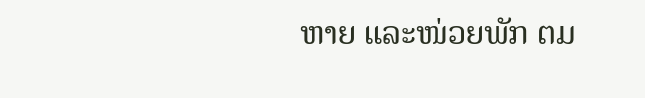ຫາຍ ແລະໜ່ວຍພັກ ຕມ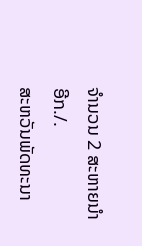ຈຳນວນ 2 ສະຫາຍນຳອີກ./.
ສະຫວັນພັດທະນາ